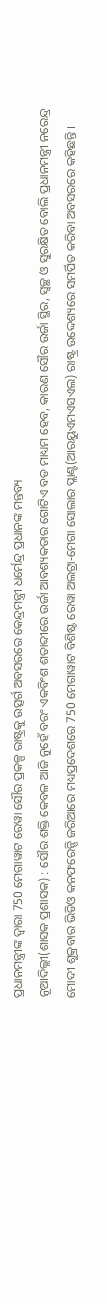ପ୍ରଧାନମନ୍ତ୍ରୀଙ୍କ ଦ୍ଵାରା 750 ମେଗାୱାଟ ରେୱା ସୌର ପ୍ରକଳ୍ପ ରାଷ୍ଟ୍ରକୁ ଉତ୍ସର୍ଗ ଅବସରରେ କେନ୍ଦ୍ରମନ୍ତ୍ରୀ ଧର୍ମେନ୍ଦ୍ର ପ୍ରଧାନଙ୍କ ମନ୍ତବ୍ୟ
ନୂଆଦିଲ୍ଲୀ(ଶାସକ ପ୍ରଶାସକ) : ସୌର ଶକ୍ତି କେବଳ ଆଜି ନୁହେଁ ବରଂ ଏକବିଂଶ ଶତାବ୍ଦୀରେ ଉର୍ଜା ଆବଶ୍ୟକତାର ଗୋଟିଏ ବଡ ମାଧ୍ୟମ ହେବ, କାରଣ ସୌର ଉର୍ଜା ସ୍ଥିର, ସ୍ୱଚ୍ଛ ଓ ସୁରକ୍ଷିତ ବୋଲି ପ୍ରଧାନମନ୍ତ୍ରୀ ନରେନ୍ଦ୍ର ମୋଦୀ ଶୁକ୍ରବାର ଭିଡିଓ କନଫରେନ୍ସି ଜରିଆରେ ମଧ୍ୟପ୍ରଦେଶରେ 750 ମେଗାୱାଟ ବିଶିଷ୍ଟ ରେୱା ଅଲଟ୍ରା-ମେଗା ସୋଲାର ପ୍ଲାଣ୍ଟ(ଆରୟୁଏମଏସଏଲ) ରାଷ୍ଟ୍ର ଉଦ୍ଦେଶ୍ୟରେ ସମର୍ପିତ କରିବା ଅବସରରେ କହିଛନ୍ତି ।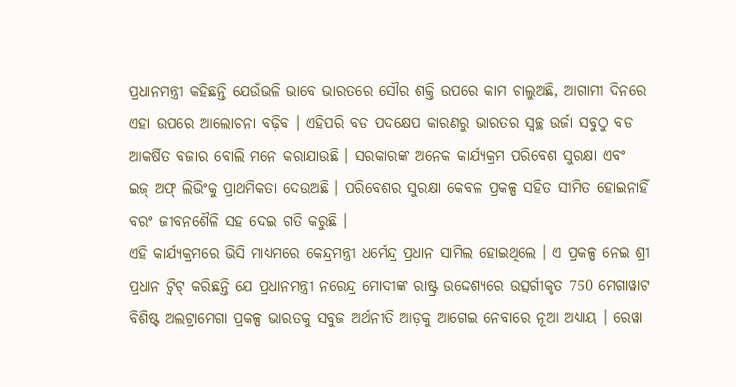ପ୍ରଧାନମନ୍ତ୍ରୀ କହିଛନ୍ତି ଯେଉଁଭଳି ଭାବେ ଭାରତରେ ସୌର ଶକ୍ତି ଉପରେ କାମ ଚାଲୁଅଛି, ଆଗାମୀ ଦିନରେ ଏହା ଉପରେ ଆଲୋଚନା ବଢ଼ିବ । ଏହିପରି ବଡ ପଦକ୍ଷେପ କାରଣରୁ ଭାରତର ସ୍ୱଚ୍ଛ ଉର୍ଜା ସବୁଠୁ ବଡ ଆକର୍ଷିତ ବଜାର ବୋଲି ମନେ କରାଯାଉଛି । ସରକାରଙ୍କ ଅନେକ କାର୍ଯ୍ୟକ୍ରମ ପରିବେଶ ସୁରକ୍ଷା ଏବଂ ଇଜ୍ ଅଫ୍ ଲିଭିଂକୁ ପ୍ରାଥମିକତା ଦେଉଅଛି । ପରିବେଶର ସୁରକ୍ଷା କେବଳ ପ୍ରକଳ୍ପ ସହିତ ସୀମିତ ହୋଇନାହିଁ ବରଂ ଜୀବନଶୈଳି ସହ ଦେଇ ଗତି କରୁଛି ।
ଏହି କାର୍ଯ୍ୟକ୍ରମରେ ଭିସି ମାଧ୍ୟମରେ କେନ୍ଦ୍ରମନ୍ତ୍ରୀ ଧର୍ମେନ୍ଦ୍ର ପ୍ରଧାନ ସାମିଲ ହୋଇଥିଲେ । ଏ ପ୍ରକଳ୍ପ ନେଇ ଶ୍ରୀ ପ୍ରଧାନ ଟ୍ୱିଟ୍ କରିଛନ୍ତି ଯେ ପ୍ରଧାନମନ୍ତ୍ରୀ ନରେନ୍ଦ୍ର ମୋଦୀଙ୍କ ରାଷ୍ଟ୍ର ଉଦ୍ଦେଶ୍ୟରେ ଉତ୍ସର୍ଗୀକୃତ 750 ମେଗାୱାଟ ବିଶିଷ୍ଟ ଅଲଟ୍ରାମେଗା ପ୍ରକଳ୍ପ ଭାରତକୁ ସବୁଜ ଅର୍ଥନୀତି ଆଡ଼କୁ ଆଗେଇ ନେବାରେ ନୂଆ ଅଧ୍ୟାୟ । ରେୱା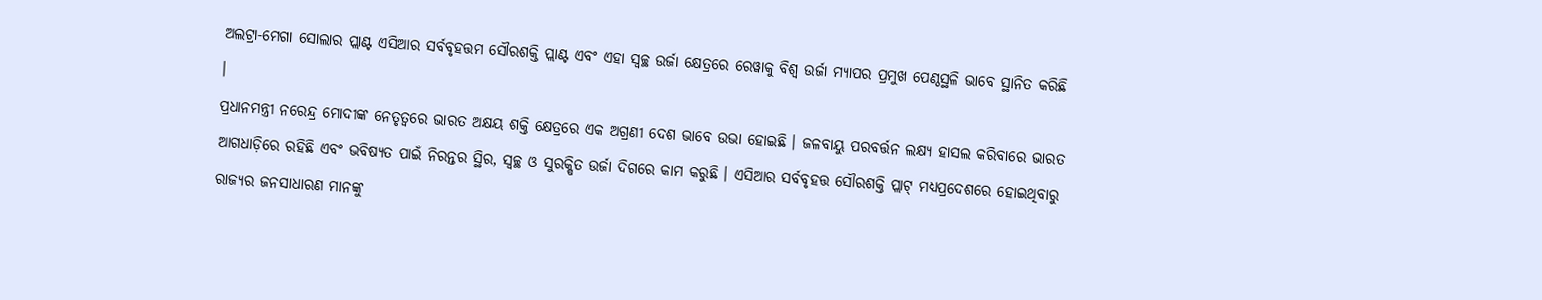ଅଲଟ୍ରା-ମେଗା ସୋଲାର ପ୍ଲାଣ୍ଟ ଏସିଆର ସର୍ବବୃହତ୍ତମ ସୌରଶକ୍ତି ପ୍ଲାଣ୍ଟ ଏବଂ ଏହା ସ୍ୱଚ୍ଛ ଉର୍ଜା କ୍ଷେତ୍ରରେ ରେୱାକୁ ବିଶ୍ୱ ଉର୍ଜା ମ୍ୟାପର ପ୍ରମୁଖ ପେଣ୍ଠସ୍ଥଳି ଭାବେ ସ୍ଥାନିତ କରିଛି ।
ପ୍ରଧାନମନ୍ତ୍ରୀ ନରେନ୍ଦ୍ର ମୋଦୀଙ୍କ ନେତୃତ୍ୱରେ ଭାରତ ଅକ୍ଷୟ ଶକ୍ତି କ୍ଷେତ୍ରରେ ଏକ ଅଗ୍ରଣୀ ଦେଶ ଭାବେ ଉଭା ହୋଇଛି । ଜଳବାୟୁ ପରବର୍ତ୍ତନ ଲକ୍ଷ୍ୟ ହାସଲ କରିବାରେ ଭାରତ ଆଗଧାଡ଼ିରେ ରହିଛି ଏବଂ ଭବିଷ୍ୟତ ପାଇଁ ନିରନ୍ତର ସ୍ଥିର, ସ୍ୱଚ୍ଛ ଓ ସୁରକ୍ଷିତ ଉର୍ଜା ଦିଗରେ କାମ କରୁଛି । ଏସିଆର ସର୍ବବୃହତ୍ତ ସୌରଶକ୍ତି ପ୍ଲାଟ୍ ମଧ୍ୟପ୍ରଦେଶରେ ହୋଇଥିବାରୁ ରାଜ୍ୟର ଜନସାଧାରଣ ମାନଙ୍କୁ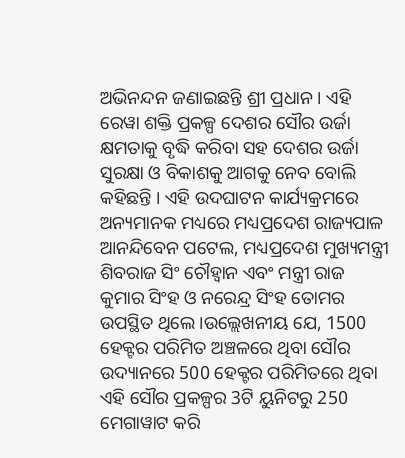ଅଭିନନ୍ଦନ ଜଣାଇଛନ୍ତି ଶ୍ରୀ ପ୍ରଧାନ । ଏହି ରେୱା ଶକ୍ତି ପ୍ରକଳ୍ପ ଦେଶର ସୌର ଉର୍ଜା କ୍ଷମତାକୁ ବୃଦ୍ଧି କରିବା ସହ ଦେଶର ଉର୍ଜା ସୁରକ୍ଷା ଓ ବିକାଶକୁ ଆଗକୁ ନେବ ବୋଲି କହିଛନ୍ତି । ଏହି ଉଦଘାଟନ କାର୍ଯ୍ୟକ୍ରମରେ ଅନ୍ୟମାନକ ମଧ୍ୟରେ ମଧ୍ୟପ୍ରଦେଶ ରାଜ୍ୟପାଳ ଆନନ୍ଦିବେନ ପଟେଲ, ମଧ୍ୟପ୍ରଦେଶ ମୁଖ୍ୟମନ୍ତ୍ରୀ ଶିବରାଜ ସିଂ ଚୌହ୍ୱାନ ଏବଂ ମନ୍ତ୍ରୀ ରାଜ କୁମାର ସିଂହ ଓ ନରେନ୍ଦ୍ର ସିଂହ ତୋମର ଉପସ୍ଥିତ ଥିଲେ ।ଉଲ୍ଲେଖନୀୟ ଯେ, 1500 ହେକ୍ଟର ପରିମିତ ଅଞ୍ଚଳରେ ଥିବା ସୌର ଉଦ୍ୟାନରେ 500 ହେକ୍ଟର ପରିମିତରେ ଥିବା ଏହି ସୌର ପ୍ରକଳ୍ପର 3ଟି ୟୁନିଟରୁ 250 ମେଗାୱାଟ କରି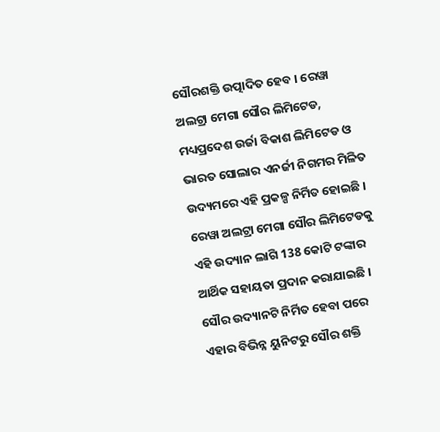ସୌରଶକ୍ତି ଉତ୍ପାଦିତ ହେବ । ରେୱା ଅଲଟ୍ରା ମେଗା ସୌର ଲିମିଟେଡ, ମଧ୍ୟପ୍ରଦେଶ ଉର୍ଜା ବିକାଶ ଲିମିଟେଡ ଓ ଭାରତ ସୋଲାର ଏନର୍ଜୀ ନିଗମର ମିଳିତ ଉଦ୍ୟମରେ ଏହି ପ୍ରକଳ୍ପ ନିର୍ମିତ ହୋଇଛି । ରେୱା ଅଲଟ୍ରା ମେଗା ସୌର ଲିମିଟେଡକୁ ଏହି ଉଦ୍ୟାନ ଲାଗି 138 କୋଟି ଟଙ୍କାର ଆର୍ଥିକ ସହାୟତା ପ୍ରଦାନ କରାଯାଇଛି । ସୌର ଉଦ୍ୟାନଟି ନିର୍ମିତ ହେବା ପରେ ଏହାର ବିଭିନ୍ନ ୟୁନିଟରୁ ସୌର ଶକ୍ତି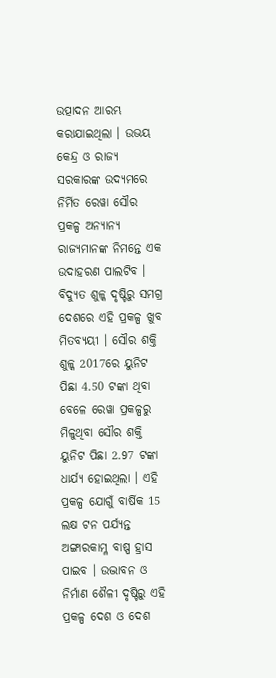ଉତ୍ପାଦନ ଆରମ୍ଭ କରାଯାଇଥିଲା । ଉଭୟ କେନ୍ଦ୍ର ଓ ରାଜ୍ୟ ସରକାରଙ୍କ ଉଦ୍ୟମରେ ନିର୍ମିତ ରେୱା ସୌର ପ୍ରକଳ୍ପ ଅନ୍ୟାନ୍ୟ ରାଜ୍ୟମାନଙ୍କ ନିମନ୍ତେ ଏକ ଉଦାହରଣ ପାଲଟିବ । ବିଦ୍ୟୁତ ଶୁଳ୍କ ଦୃଷ୍ଟିରୁ ସମଗ୍ର ଦେଶରେ ଏହି ପ୍ରକଳ୍ପ ଖୁବ ମିତବ୍ୟୟୀ । ସୌର ଶକ୍ତି ଶୁଳ୍କ 2017ରେ ୟୁନିଟ ପିଛା 4.50 ଟଙ୍କା ଥିବା ବେଳେ ରେୱା ପ୍ରକଳ୍ପରୁ ମିଳୁଥିବା ସୌର ଶକ୍ତି ୟୁନିଟ ପିଛା 2.97 ଟଙ୍କା ଧାର୍ଯ୍ୟ ହୋଇଥିଲା । ଏହି ପ୍ରକଳ୍ପ ଯୋଗୁଁ ବାର୍ଷିକ 15 ଲକ୍ଷ ଟନ ପର୍ଯ୍ୟନ୍ତ ଅଙ୍ଗାରକାମ୍ଳ ବାଷ୍ପ ହ୍ରାସ ପାଇବ । ଉଦ୍ଭାବନ ଓ ନିର୍ମାଣ ଶୈଳୀ ଦୃଷ୍ଟିରୁ ଏହି ପ୍ରକଳ୍ପ ଦେଶ ଓ ଦେଶ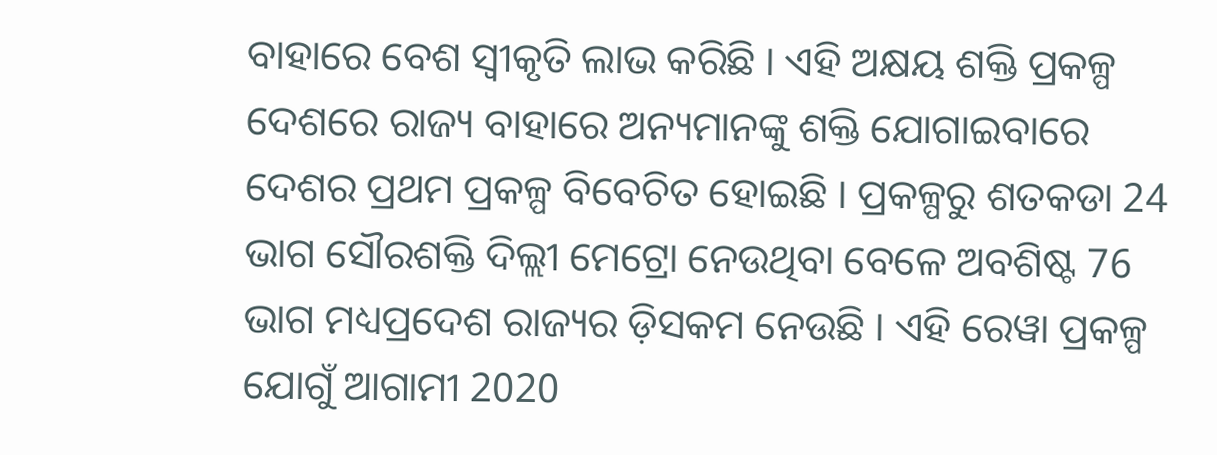ବାହାରେ ବେଶ ସ୍ୱୀକୃତି ଲାଭ କରିଛି । ଏହି ଅକ୍ଷୟ ଶକ୍ତି ପ୍ରକଳ୍ପ ଦେଶରେ ରାଜ୍ୟ ବାହାରେ ଅନ୍ୟମାନଙ୍କୁ ଶକ୍ତି ଯୋଗାଇବାରେ ଦେଶର ପ୍ରଥମ ପ୍ରକଳ୍ପ ବିବେଚିତ ହୋଇଛି । ପ୍ରକଳ୍ପରୁ ଶତକଡା 24 ଭାଗ ସୌରଶକ୍ତି ଦିଲ୍ଲୀ ମେଟ୍ରୋ ନେଉଥିବା ବେଳେ ଅବଶିଷ୍ଟ 76 ଭାଗ ମଧ୍ୟପ୍ରଦେଶ ରାଜ୍ୟର ଡ଼ିସକମ ନେଉଛି । ଏହି ରେୱା ପ୍ରକଳ୍ପ ଯୋଗୁଁ ଆଗାମୀ 2020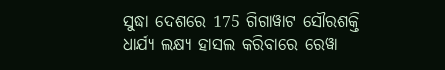ସୁଦ୍ଧା ଦେଶରେ 175 ଗିଗାୱାଟ ସୌରଶକ୍ତି ଧାର୍ଯ୍ୟ ଲକ୍ଷ୍ୟ ହାସଲ କରିବାରେ ରେୱା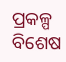ପ୍ରକଳ୍ପ ବିଶେଷ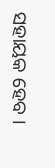ସହାୟକ ହେବ ।